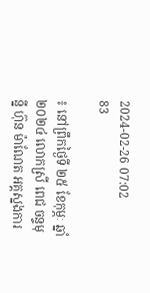2024-02-26 07:02
83

៖ នៅព្រឹកថ្ងៃទី ២៥ ខែកុម្ភៈ ឆ្នាំ២០២៤ លោកស្រី ពេជ ចន្ទមុន្នី ហ៊ុន ម៉ាណែត អគ្គស្នងការ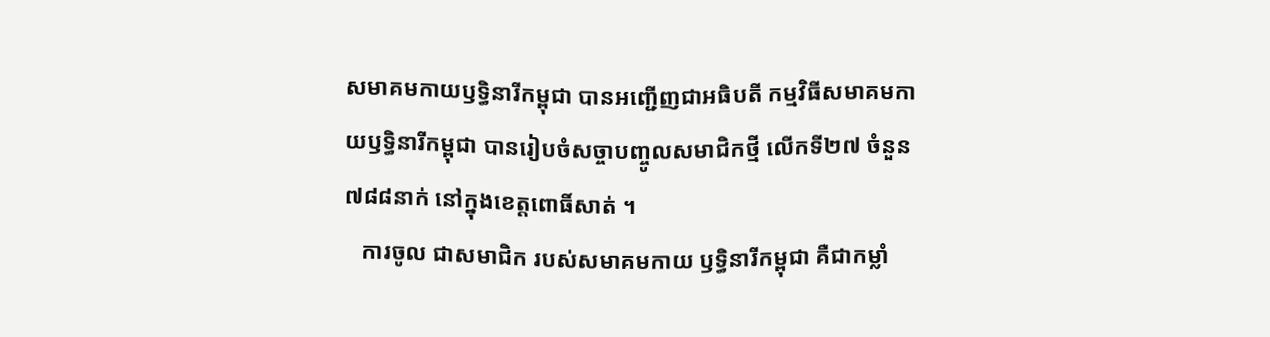សមាគមកាយឫទ្ធិនារីកម្ពុជា បានអញ្ជើញជាអធិបតី កម្មវិធីសមាគមកាយឫទ្ធិនារីកម្ពុជា បានរៀបចំសច្ចាបញ្ចូលសមាជិកថ្មី លើកទី២៧ ចំនួន ៧៨៨នាក់ នៅក្នុងខេត្តពោធិ៍សាត់ ។
   ការចូល ជាសមាជិក របស់សមាគមកាយ ឫទ្ធិនារីកម្ពុជា គឺជាកម្លាំ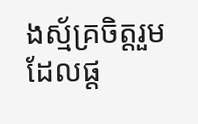ងស្ម័គ្រចិត្តរួម ដែលផ្ដ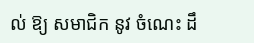ល់ ឱ្យ សមាជិក នូវ ចំណេះ ដឹ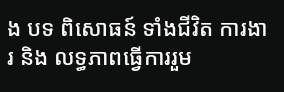ង បទ ពិសោធន៍ ទាំងជីវិត ការងារ និង លទ្ធភាពធ្វើការរួម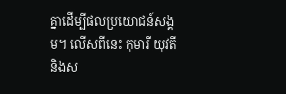គ្នាដើម្បីផលប្រយោជន៍សង្គម។ លើសពីនេះ កុមារី យុវតី និងស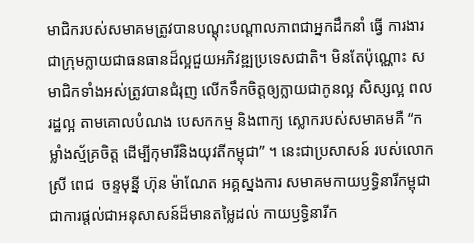មាជិករបស់សមាគមត្រូវបានបណ្ដុះបណ្ដាលភាពជាអ្នកដឹកនាំ ធ្វើ ការងារជាក្រុមក្លាយជាធនធានដ៏ល្អជួយអភិវឌ្ឍប្រទេសជាតិ។ មិនតែប៉ុណ្ណោះ សមាជិកទាំងអស់ត្រូវបានជំរុញ លើកទឹកចិត្តឲ្យក្លាយជាកូនល្អ សិស្សល្អ ពលរដ្ឋល្អ តាមគោលបំណង បេសកកម្ម និងពាក្យ ស្លោករបស់សមាគមគឺ “កម្លាំងស្ម័គ្រចិត្ត ដើម្បីកុមារីនិងយុវតីកម្ពុជា” ។ នេះជាប្រសាសន៍ របស់លោកស្រី ពេជ  ចន្ទមុន្នី ហ៊ុន ម៉ាណែត អគ្គស្នងការ សមាគមកាយឫទ្ធិនារីកម្ពុជា ជាការផ្តល់ជាអនុសាសន៍ដ៏មានតម្លៃដល់ កាយឫទ្ធិនារីក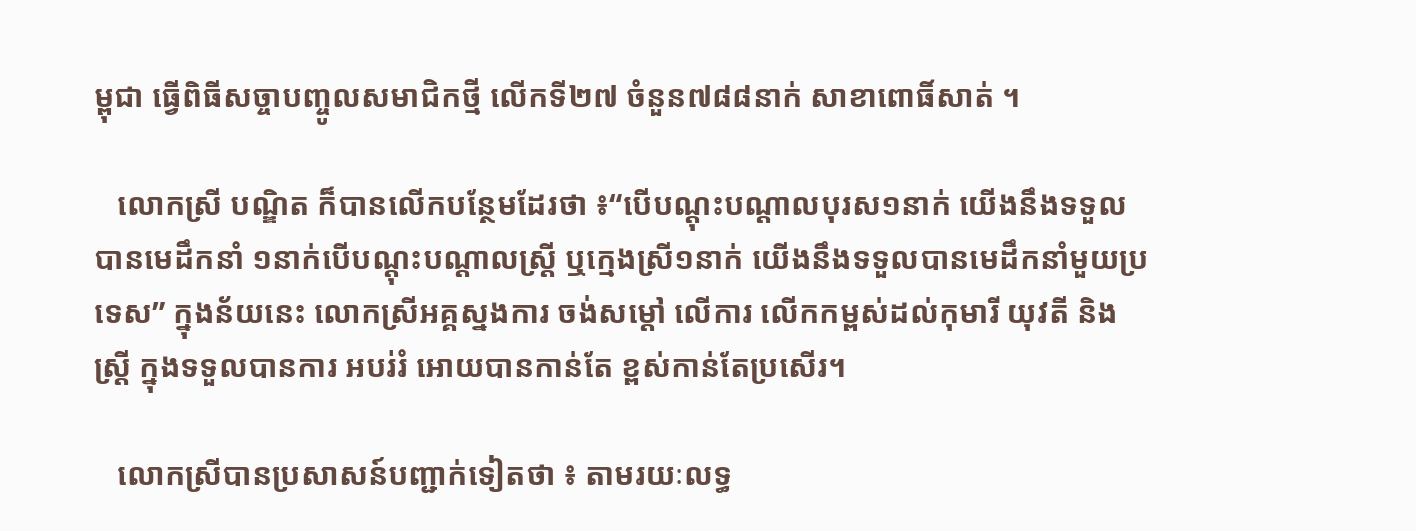ម្ពុជា ធ្វើពិធីសច្ចាបញ្ចូលសមាជិកថ្មី លើកទី២៧ ចំនួន៧៨៨នាក់ សាខាពោធិ៍សាត់ ។

   លោកស្រី បណ្ឌិត ក៏បានលើកបន្ថែមដែរថា ៖“បើបណ្ដុះបណ្ដាលបុរស១នាក់ យើងនឹងទទួលបានមេដឹកនាំ ១នាក់បើបណ្ដុះបណ្ដាលស្ត្រី ឬក្មេងស្រី១នាក់ យើងនឹងទទួលបានមេដឹកនាំមួយប្រទេស” ក្នុងន័យនេះ លោកស្រីអគ្គស្នងការ ចង់សម្តៅ លើការ លើកកម្ពស់ដល់កុមារី យុវតី និងស្រី្ត ក្នុងទទួលបានការ អបរ់រំ អោយបានកាន់តែ ខ្ពស់កាន់តែប្រសើរ។

   លោកស្រីបានប្រសាសន៍បញ្ជាក់ទៀតថា ៖ តាមរយៈលទ្ធ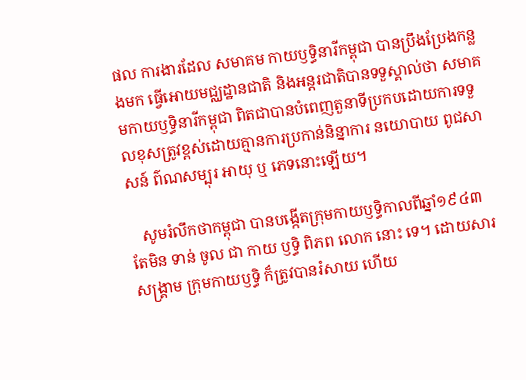ផល ការងារដែល សមាគម កាយឫទ្ធិនារីកម្ពុជា បានប្រឹងប្រែងកន្លងមក ធ្វើអោយមជ្ឈដ្ឋានជាតិ និងអន្តរជាតិបានទទួស្គាល់ថា សមាគមកាយឫទ្ធិនារីកម្ពុជា ពិតជាបានបំពេញតួនាទីប្រកបដោយការទទួលខុសត្រូវខ្ពស់ដោយគ្មានការប្រកាន់និន្នាការ នយោបាយ ពូជសាសន៍ ព៌ណសម្បុរ អាយុ ឬ ភេទនោះឡើយ។

   សូមរំលឹកថាកម្ពុជា បានបង្កើតក្រុមកាយឫទ្ធិកាលពីឆ្នាំ១៩៤៣ តែមិន ទាន់ ចូល ជា កាយ ឫទ្ធិ ពិភព លោក នោះ ទេ។ ដោយសារសង្គ្រាម ក្រុមកាយឫទ្ធិ ក៏ត្រូវបានរំសាយ ហើយ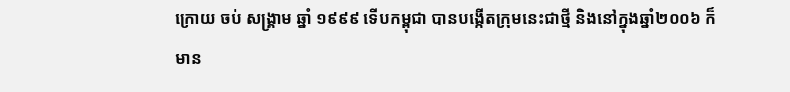ក្រោយ ចប់ សង្គ្រាម ឆ្នាំ ១៩៩៩ ទើបកម្ពុជា បានបង្កើតក្រុមនេះជាថ្មី និងនៅក្នុងឆ្នាំ២០០៦ ក៏មាន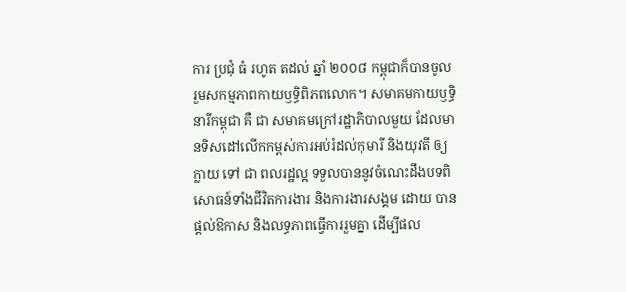ការ ប្រជុំ ធំ រហូត តដល់ ឆ្នាំ ២០០៨ កម្ពុជាក៏បានចូលរួមសកម្មភាពកាយឫទ្ធិពិភពលោក។ សមាគមកាយឫទ្ធិនារីកម្ពុជា គឺ ជា សមាគមក្រៅរដ្ឋាភិបាលមួយ ដែលមានទិសដៅលើកកម្ពស់ការអប់រំដល់កុមារី និងយុវតី ឲ្យ ក្លាយ ទៅ ជា ពលរដ្ឋល្អ ទទួលបាននូវចំណេះដឹងបទពិសោធន៍ទាំងជីវិតការងារ និងការងារសង្គម ដោយ បានផ្តល់ឱកាស និងលទ្ធភាពធ្វើការរួមគ្នា ដើម្បីផល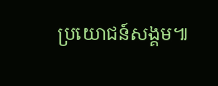ប្រយោជន៍សង្គម៕